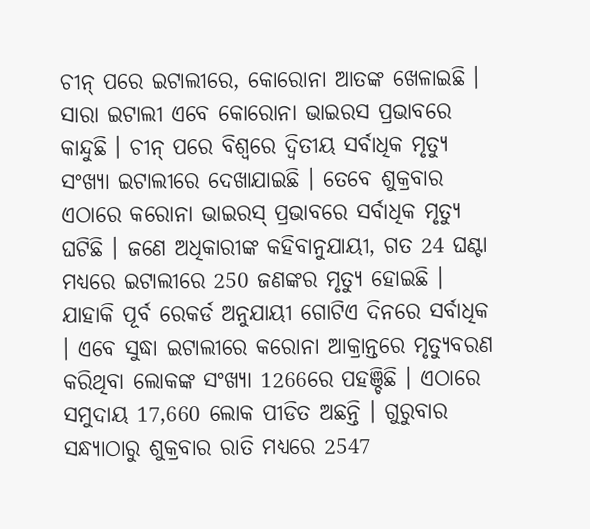ଚୀନ୍ ପରେ ଇଟାଲୀରେ, କୋରୋନା ଆତଙ୍କ ଖେଳାଇଛି । ସାରା ଇଟାଲୀ ଏବେ କୋରୋନା ଭାଇରସ ପ୍ରଭାବରେ କାନ୍ଦୁଛି । ଚୀନ୍ ପରେ ବିଶ୍ୱରେ ଦ୍ୱିତୀୟ ସର୍ବାଧିକ ମୃତ୍ୟୁ ସଂଖ୍ୟା ଇଟାଲୀରେ ଦେଖାଯାଇଛି । ତେବେ ଶୁକ୍ରବାର ଏଠାରେ କରୋନା ଭାଇରସ୍ ପ୍ରଭାବରେ ସର୍ବାଧିକ ମୃତ୍ୟୁ ଘଟିଛି । ଜଣେ ଅଧିକାରୀଙ୍କ କହିବାନୁଯାୟୀ, ଗତ 24 ଘଣ୍ଟା ମଧ୍ୟରେ ଇଟାଲୀରେ 250 ଜଣଙ୍କର ମୃତ୍ୟୁ ହୋଇଛି । ଯାହାକି ପୂର୍ବ ରେକର୍ଡ ଅନୁଯାୟୀ ଗୋଟିଏ ଦିନରେ ସର୍ବାଧିକ । ଏବେ ସୁଦ୍ଧା ଇଟାଲୀରେ କରୋନା ଆକ୍ରାନ୍ତରେ ମୃତ୍ୟୁବରଣ କରିଥିବା ଲୋକଙ୍କ ସଂଖ୍ୟା 1266ରେ ପହଞ୍ଚିଛି । ଏଠାରେ ସମୁଦାୟ 17,660 ଲୋକ ପୀଡିତ ଅଛନ୍ତି । ଗୁରୁବାର ସନ୍ଧ୍ୟାଠାରୁ ଶୁକ୍ରବାର ରାତି ମଧ୍ୟରେ 2547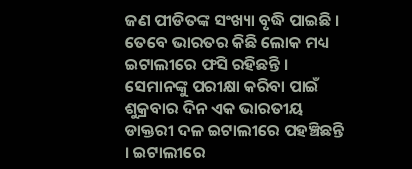ଜଣ ପୀଡିତଙ୍କ ସଂଖ୍ୟା ବୃଦ୍ଧି ପାଇଛି ।
ତେବେ ଭାରତର କିଛି ଲୋକ ମଧ୍ୟ ଇଟାଲୀରେ ଫସି ରହିଛନ୍ତି । ସେମାନଙ୍କୁ ପରୀକ୍ଷା କରିବା ପାଇଁ ଶୁକ୍ରବାର ଦିନ ଏକ ଭାରତୀୟ ଡାକ୍ତରୀ ଦଳ ଇଟାଲୀରେ ପହଞ୍ଚିଛନ୍ତି । ଇଟାଲୀରେ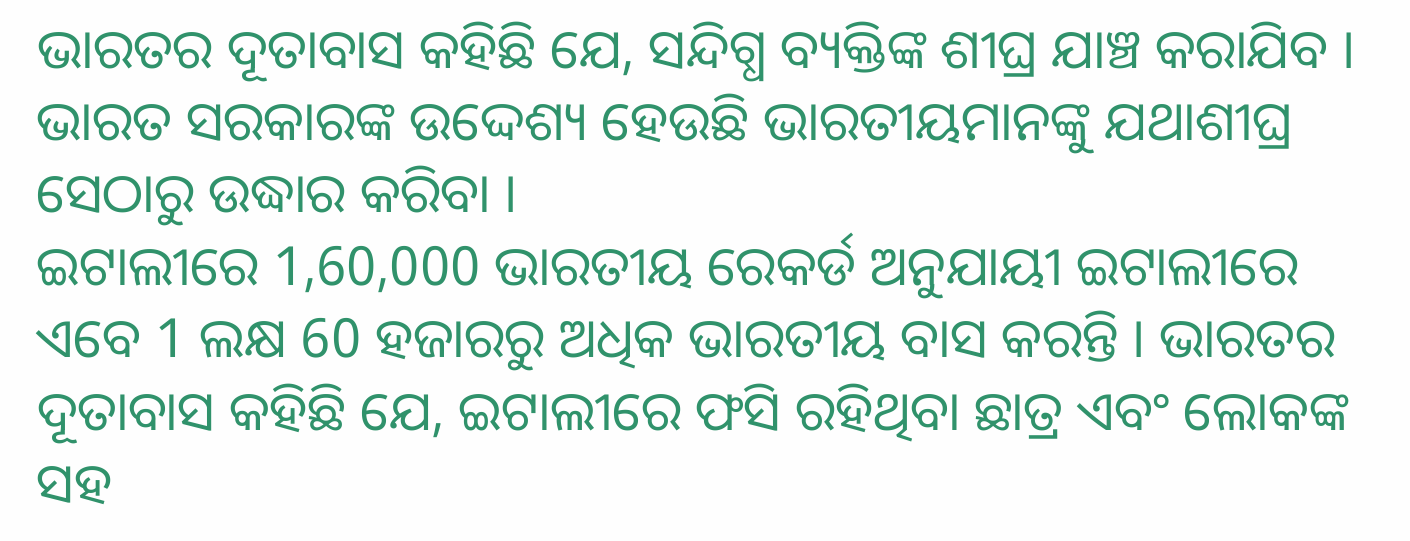ଭାରତର ଦୂତାବାସ କହିଛି ଯେ, ସନ୍ଦିଗ୍ଧ ବ୍ୟକ୍ତିଙ୍କ ଶୀଘ୍ର ଯାଞ୍ଚ କରାଯିବ । ଭାରତ ସରକାରଙ୍କ ଉଦ୍ଦେଶ୍ୟ ହେଉଛି ଭାରତୀୟମାନଙ୍କୁ ଯଥାଶୀଘ୍ର ସେଠାରୁ ଉଦ୍ଧାର କରିବା ।
ଇଟାଲୀରେ 1,60,000 ଭାରତୀୟ ରେକର୍ଡ ଅନୁଯାୟୀ ଇଟାଲୀରେ ଏବେ 1 ଲକ୍ଷ 60 ହଜାରରୁ ଅଧିକ ଭାରତୀୟ ବାସ କରନ୍ତି । ଭାରତର ଦୂତାବାସ କହିଛି ଯେ, ଇଟାଲୀରେ ଫସି ରହିଥିବା ଛାତ୍ର ଏବଂ ଲୋକଙ୍କ ସହ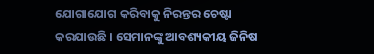ଯୋଗାଯୋଗ କରିବାକୁ ନିରନ୍ତର ଚେଷ୍ଟା କରଯାଉଛି । ସେମାନଙ୍କୁ ଆବଶ୍ୟକୀୟ ଜିନିଷ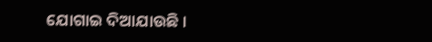ଯୋଗାଇ ଦିଆଯାଉଛି ।